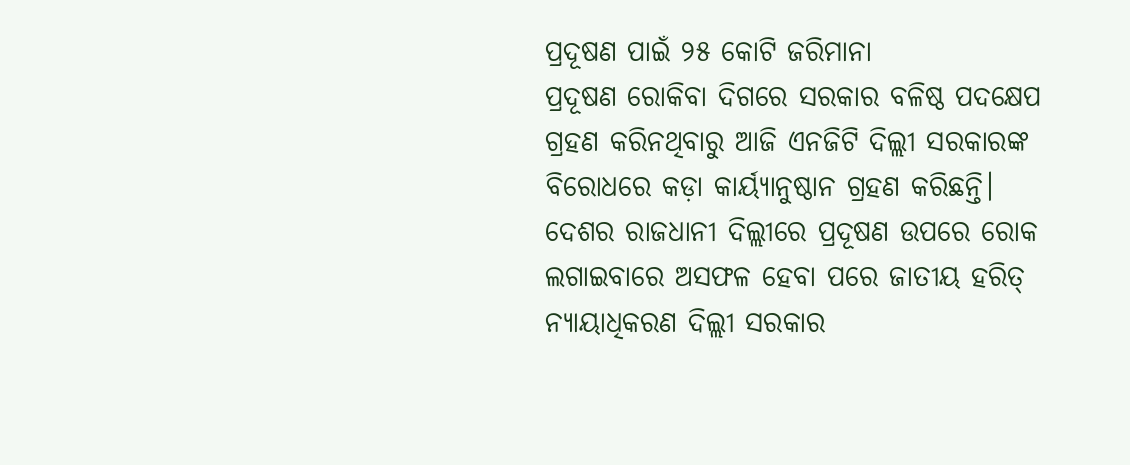ପ୍ରଦୂଷଣ ପାଇଁ ୨୫ କୋଟି ଜରିମାନା
ପ୍ରଦୂଷଣ ରୋକିବା ଦିଗରେ ସରକାର ବଳିଷ୍ଠ ପଦକ୍ଷେପ ଗ୍ରହଣ କରିନଥିବାରୁ ଆଜି ଏନଜିଟି ଦିଲ୍ଲୀ ସରକାରଙ୍କ ବିରୋଧରେ କଡ଼ା କାର୍ୟ୍ୟାନୁଷ୍ଠାନ ଗ୍ରହଣ କରିଛନ୍ତି।
ଦେଶର ରାଜଧାନୀ ଦିଲ୍ଲୀରେ ପ୍ରଦୂଷଣ ଉପରେ ରୋକ ଲଗାଇବାରେ ଅସଫଳ ହେବା ପରେ ଜାତୀୟ ହରିତ୍ ନ୍ୟାୟାଧିକରଣ ଦିଲ୍ଲୀ ସରକାର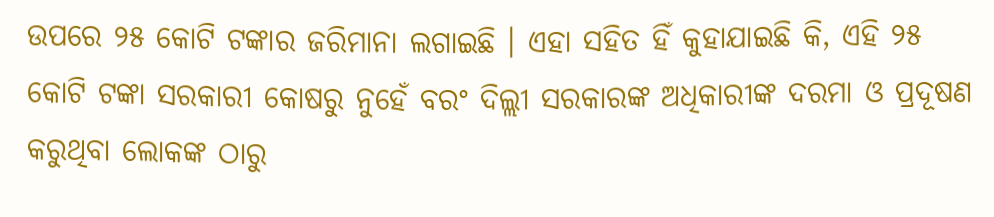ଉପରେ ୨୫ କୋଟି ଟଙ୍କାର ଜରିମାନା ଲଗାଇଛି । ଏହା ସହିତ ହିଁ କୁହାଯାଇଛି କି, ଏହି ୨୫ କୋଟି ଟଙ୍କା ସରକାରୀ କୋଷରୁ ନୁହେଁ ବରଂ ଦିଲ୍ଲୀ ସରକାରଙ୍କ ଅଧିକାରୀଙ୍କ ଦରମା ଓ ପ୍ରଦୂଷଣ କରୁଥିବା ଲୋକଙ୍କ ଠାରୁ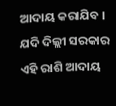ଆଦାୟ କରାଯିବ । ଯଦି ଦିଲ୍ଲୀ ସରକାର ଏହି ରାଶି ଆଦାୟ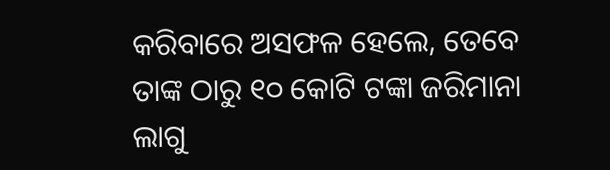କରିବାରେ ଅସଫଳ ହେଲେ, ତେବେ ତାଙ୍କ ଠାରୁ ୧୦ କୋଟି ଟଙ୍କା ଜରିମାନା ଲାଗୁ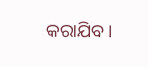କରାଯିବ ।